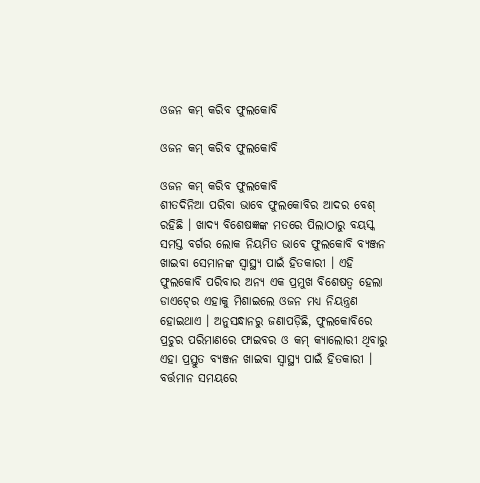ଓଜନ କମ୍‍ କରିବ ଫୁଲକୋବି

ଓଜନ କମ୍‍ କରିବ ଫୁଲକୋବି

ଓଜନ କମ୍‍ କରିବ ଫୁଲକୋବି
ଶୀତଦିନିଆ ପରିବା ଭାବେ ଫୁଲକୋବିର ଆଦର ବେଶ୍‍ ରହିଛି । ଖାଦ୍ୟ ବିଶେଷଜ୍ଞଙ୍କ ମତରେ ପିଲାଠାରୁ ବୟସ୍କ ସମସ୍ତ ବର୍ଗର ଲୋକ ନିୟମିତ ଭାବେ ଫୁଲକୋବି ବ୍ୟଞ୍ଜନ ଖାଇବା ସେମାନଙ୍କ ସ୍ୱାସ୍ଥ୍ୟ ପାଇଁ ହିତକାରୀ । ଏହି ଫୁଲକୋବି ପରିବାର ଅନ୍ୟ ଏକ ପ୍ରମୁଖ ବିଶେଷତ୍ୱ ହେଲା ଡାଏଟ୍‍ରେ ଏହାକୁ ମିଶାଇଲେ ଓଜନ ମଧ୍ୟ ନିୟନ୍ତ୍ରଣ ହୋଇଥାଏ । ଅନୁସନ୍ଧାନରୁ ଜଣାପଡ଼ିଛି, ଫୁଲକୋବିରେ ପ୍ରଚୁର ପରିମାଣରେ ଫାଇବର ଓ କମ୍‍ କ୍ୟାଲୋରୀ ଥିବାରୁ ଏହା ପ୍ରସ୍ତୁତ ବ୍ୟଞ୍ଜନ ଖାଇବା ସ୍ୱାସ୍ଥ୍ୟ ପାଇଁ ହିତକାରୀ । ବର୍ତ୍ତମାନ ସମୟରେ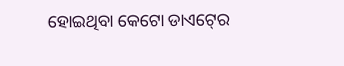ହୋଇଥିବା କେଟୋ ଡାଏଟ୍‍ରେ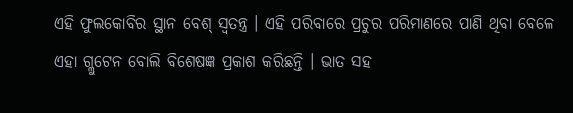ଏହି ଫୁଲକୋବିର ସ୍ଥାନ ବେଶ୍‍ ସ୍ୱତନ୍ତ୍ର । ଏହି ପରିବାରେ ପ୍ରଚୁର ପରିମାଣରେ ପାଣି ଥିବା ବେଳେ ଏହା ଗ୍ଲୁଟେନ ବୋଲି ବିଶେଷଜ୍ଞ ପ୍ରକାଶ କରିଛନ୍ତି । ଭାତ ସହ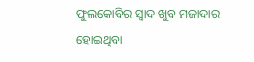ଫୁଲକୋବିର ସ୍ୱାଦ ଖୁବ ମଜାଦାର ହୋଇଥିବା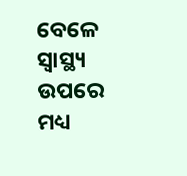ବେଳେ ସ୍ୱାସ୍ଥ୍ୟ ଉପରେ ମଧ୍ୟ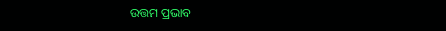ଉତ୍ତମ ପ୍ରଭାବ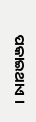ପକାଇଥାଏ ।